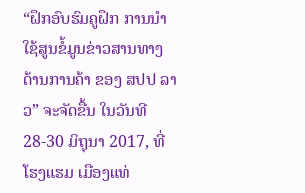“ຝຶກອົບຮົມຄູຝຶກ ການນຳໃຊ້ສູນຂໍ້ມູນຂ່າວສານທາງດ້ານການຄ້າ ຂອງ ສປປ ລາວ” ຈະຈັດຂື້ນ ໃນວັນທີ 28-30 ມິຖຸນາ 2017, ທີ່ໂຮງແຮມ ເມືອງແທ່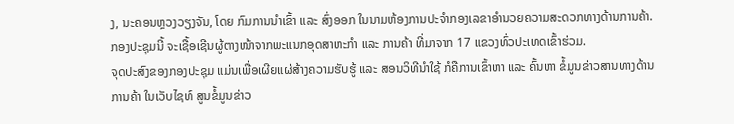ງ, ນະຄອນຫຼວງວຽງຈັນ, ໂດຍ ກົມການນຳເຂົ້າ ແລະ ສົ່ງອອກ ໃນນາມຫ້ອງການປະຈຳກອງເລຂາອຳນວຍຄວາມສະດວກທາງດ້ານການຄ້າ. ກອງປະຊຸມນີ້ ຈະເຊື້ອເຊີນຜູ້ຕາງໜ້າຈາກພະແນກອຸດສາຫະກຳ ແລະ ການຄ້າ ທີ່ມາຈາກ 17 ແຂວງທົ່ວປະເທດເຂົ້າຮ່ວມ.
ຈຸດປະສົງຂອງກອງປະຊຸມ ແມ່ນເພື່ອເຜີຍແຜ່ສ້າງຄວາມຮັບຮູ້ ແລະ ສອນວິທີນຳໃຊ້ ກໍຄືການເຂົ້າຫາ ແລະ ຄົ້ນຫາ ຂໍ້ມູນຂ່າວສານທາງດ້ານການຄ້າ ໃນເວັບໄຊທ໌ ສູນຂໍ້ມູນຂ່າວ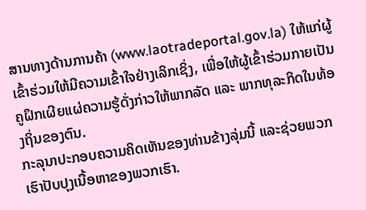ສານທາງດ້ານການຄ້າ (www.laotradeportal.gov.la) ໃຫ້ແກ່ຜູ້ເຂົ້າຮ່ວມໃຫ້ມີຄວາມເຂົ້າໃຈຢ່າງເລິກເຊິ່ງ, ເພື່ອໃຫ້ຜູ້ເຂົ້າຮ່ວມກາຍເປັນຄູຝຶກເຜີຍແຜ່ຄວາມຮູ້ດັ່ງກ່າວໃຫ້ພາກລັດ ແລະ ພາກທຸລະກິດໃນທ້ອງຖິ່ນຂອງຕົນ.
ກະລຸນາປະກອບຄວາມຄິດເຫັນຂອງທ່ານຂ້າງລຸ່ມນີ້ ແລະຊ່ວຍພວກເຮົາປັບປຸງເນື້ອຫາຂອງພວກເຮົາ.